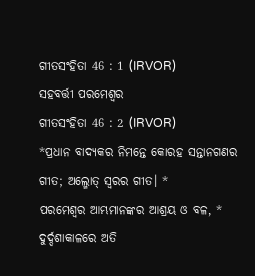ଗୀତସଂହିତା 46 : 1 (IRVOR)
ସହବର୍ତ୍ତୀ ପରମେଶ୍ୱର
ଗୀତସଂହିତା 46 : 2 (IRVOR)
*ପ୍ରଧାନ ବାଦ୍ୟକର ନିମନ୍ତେ କୋରହ ସନ୍ତାନଗଣର ଗୀତ; ଅଲ୍ମୋତ୍ ସ୍ୱରର ଗୀତ। *
ପରମେଶ୍ୱର ଆମ୍ଭମାନଙ୍କର ଆଶ୍ରୟ ଓ ବଳ, *
ଦୁର୍ଦ୍ଦଶାକାଳରେ ଅତି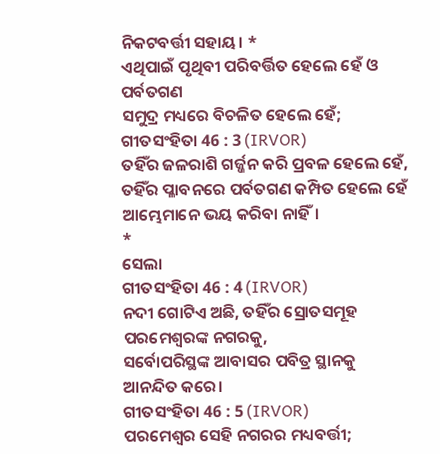ନିକଟବର୍ତ୍ତୀ ସହାୟ। *
ଏଥିପାଇଁ ପୃଥିବୀ ପରିବର୍ତ୍ତିତ ହେଲେ ହେଁ ଓ ପର୍ବତଗଣ
ସମୁଦ୍ର ମଧ୍ୟରେ ବିଚଳିତ ହେଲେ ହେଁ;
ଗୀତସଂହିତା 46 : 3 (IRVOR)
ତହିଁର ଜଳରାଶି ଗର୍ଜ୍ଜନ କରି ପ୍ରବଳ ହେଲେ ହେଁ,
ତହିଁର ପ୍ଳାବନରେ ପର୍ବତଗଣ କମ୍ପିତ ହେଲେ ହେଁ
ଆମ୍ଭେମାନେ ଭୟ କରିବା ନାହିଁ।
*
ସେଲା
ଗୀତସଂହିତା 46 : 4 (IRVOR)
ନଦୀ ଗୋଟିଏ ଅଛି, ତହିଁର ସ୍ରୋତସମୂହ
ପରମେଶ୍ୱରଙ୍କ ନଗରକୁ,
ସର୍ବୋପରିସ୍ଥଙ୍କ ଆବାସର ପବିତ୍ର ସ୍ଥାନକୁ ଆନନ୍ଦିତ କରେ।
ଗୀତସଂହିତା 46 : 5 (IRVOR)
ପରମେଶ୍ୱର ସେହି ନଗରର ମଧ୍ୟବର୍ତ୍ତୀ;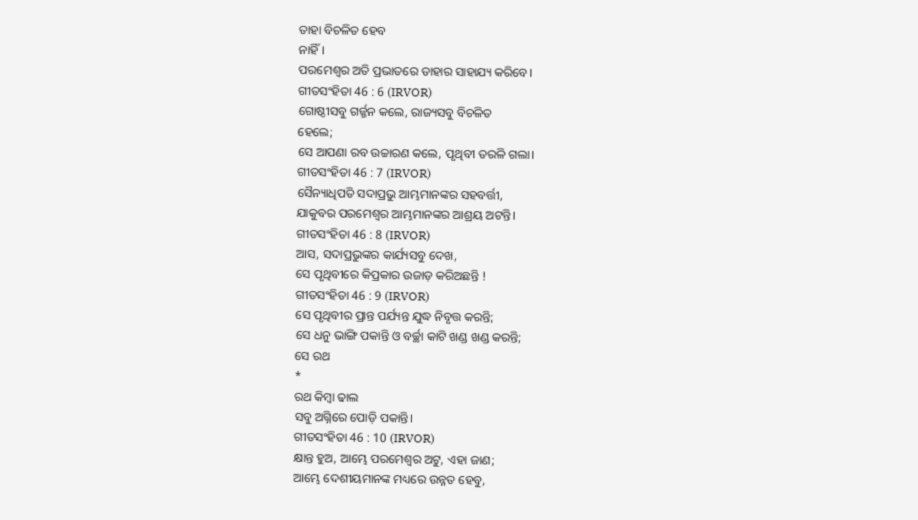ତାହା ବିଚଳିତ ହେବ
ନାହିଁ।
ପରମେଶ୍ୱର ଅତି ପ୍ରଭାତରେ ତାହାର ସାହାଯ୍ୟ କରିବେ।
ଗୀତସଂହିତା 46 : 6 (IRVOR)
ଗୋଷ୍ଠୀସବୁ ଗର୍ଜ୍ଜନ କଲେ, ରାଜ୍ୟସବୁ ବିଚଳିତ
ହେଲେ;
ସେ ଆପଣା ରବ ଉଚ୍ଚାରଣ କଲେ, ପୃଥିବୀ ତରଳି ଗଲା।
ଗୀତସଂହିତା 46 : 7 (IRVOR)
ସୈନ୍ୟାଧିପତି ସଦାପ୍ରଭୁ ଆମ୍ଭମାନଙ୍କର ସହବର୍ତ୍ତୀ,
ଯାକୁବର ପରମେଶ୍ୱର ଆମ୍ଭମାନଙ୍କର ଆଶ୍ରୟ ଅଟନ୍ତି।
ଗୀତସଂହିତା 46 : 8 (IRVOR)
ଆସ, ସଦାପ୍ରଭୁଙ୍କର କାର୍ଯ୍ୟସବୁ ଦେଖ,
ସେ ପୃଥିବୀରେ କିପ୍ରକାର ଉଜାଡ଼ କରିଅଛନ୍ତି !
ଗୀତସଂହିତା 46 : 9 (IRVOR)
ସେ ପୃଥିବୀର ପ୍ରାନ୍ତ ପର୍ଯ୍ୟନ୍ତ ଯୁଦ୍ଧ ନିବୃତ୍ତ କରନ୍ତି;
ସେ ଧନୁ ଭାଙ୍ଗି ପକାନ୍ତି ଓ ବର୍ଚ୍ଛା କାଟି ଖଣ୍ଡ ଖଣ୍ଡ କରନ୍ତି;
ସେ ରଥ
*
ରଥ କିମ୍ବା ଢାଲ
ସବୁ ଅଗ୍ନିରେ ପୋଡ଼ି ପକାନ୍ତି।
ଗୀତସଂହିତା 46 : 10 (IRVOR)
କ୍ଷାନ୍ତ ହୁଅ, ଆମ୍ଭେ ପରମେଶ୍ୱର ଅଟୁ, ଏହା ଜାଣ;
ଆମ୍ଭେ ଦେଶୀୟମାନଙ୍କ ମଧ୍ୟରେ ଉନ୍ନତ ହେବୁ,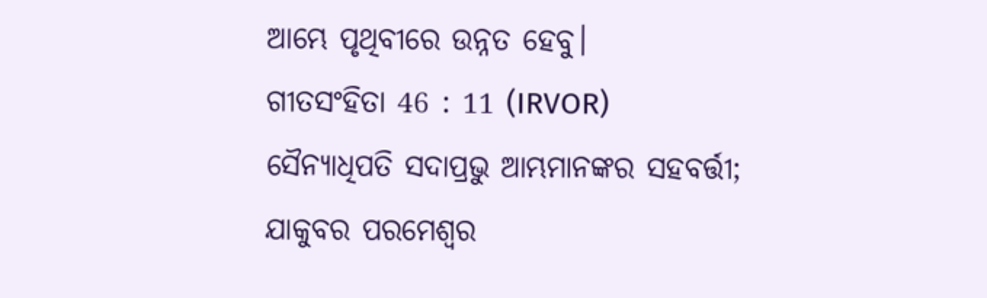ଆମ୍ଭେ ପୃଥିବୀରେ ଉନ୍ନତ ହେବୁ।
ଗୀତସଂହିତା 46 : 11 (IRVOR)
ସୈନ୍ୟାଧିପତି ସଦାପ୍ରଭୁ ଆମ୍ଭମାନଙ୍କର ସହବର୍ତ୍ତୀ;
ଯାକୁବର ପରମେଶ୍ୱର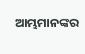ଆମ୍ଭମାନଙ୍କର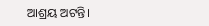ଆଶ୍ରୟ ଅଟନ୍ତି।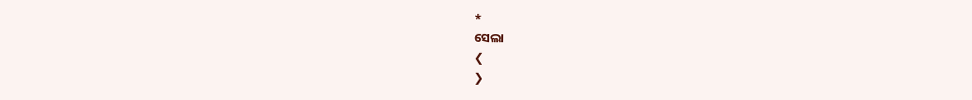*
ସେଲା
❮
❯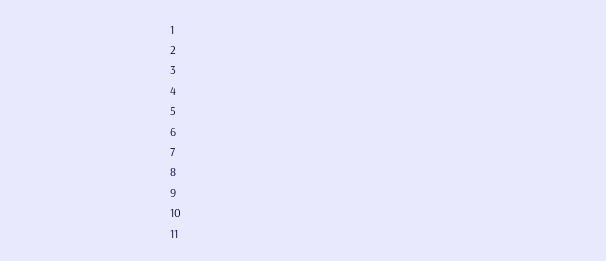1
2
3
4
5
6
7
8
9
10
11